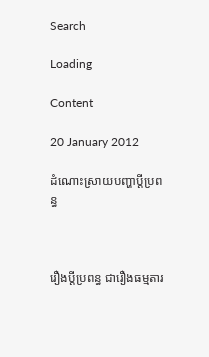Search

Loading

Content

20 January 2012

ដំណោះស្រាយបញ្ហាប្តីប្រពន្ធ



រឿងប្តីប្រពន្ធ ជារឿងធម្មតារ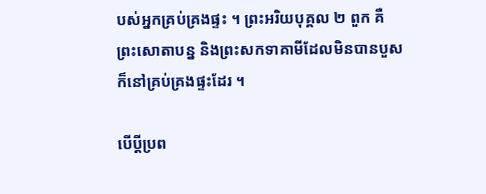បស់អ្នកគ្រប់គ្រងផ្ទះ ។ ព្រះអរិយបុគ្គល ២ ពួក គឺព្រះសោតាបន្ន និងព្រះសកទាគាមីដែលមិនបានបួស ក៏នៅគ្រប់គ្រងផ្ទះដែរ ។

បើប្តីប្រព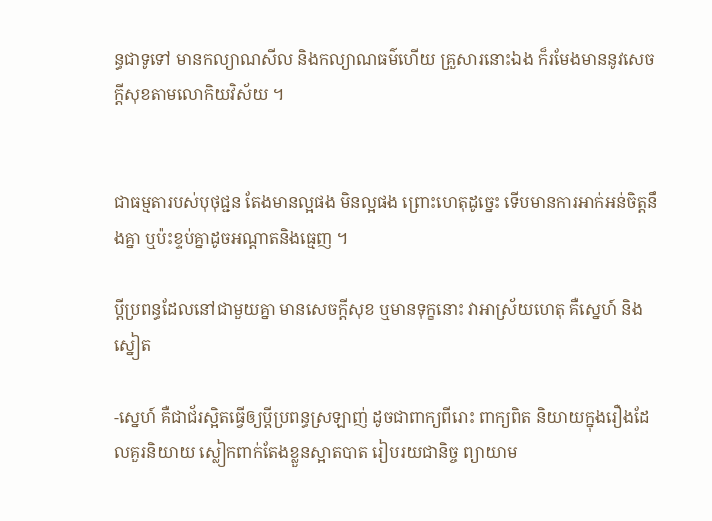ន្ធជាទូទៅ មានកល្យាណសីល និងកល្យាណធម៌ហើយ គ្រួសារនោះឯង ក៏រមែងមាននូវសេចក្តីសុខតាមលោកិយវិស័យ ។


ជាធម្មតារបស់បុថុជ្ជន តែងមានល្អផង មិនល្អផង ព្រោះហេតុដូច្នេះ ទើបមានការអាក់អន់ចិត្តនឹងគ្នា ឬប៉ះខ្ទប់គ្នាដូចអណ្តាតនិងធ្មេញ ។

ប្តីប្រពន្ធដែលនៅជាមួយគ្នា មានសេចក្តីសុខ ឬមានទុក្ខនោះ វាអាស្រ័យហេតុ គឺស្នេហ៍ និង ស្នៀត

-ស្នេហ៍ គឺជាជ័រស្អិតធ្វើឲ្យប្តីប្រពន្ធស្រឡាញ់ ដូចជាពាក្យពីរោះ ពាក្យពិត និយាយក្នុងរឿងដែលគួរនិយាយ ស្លៀកពាក់តែងខ្លួនស្អាតបាត រៀបរយជានិច្ច ព្យាយាម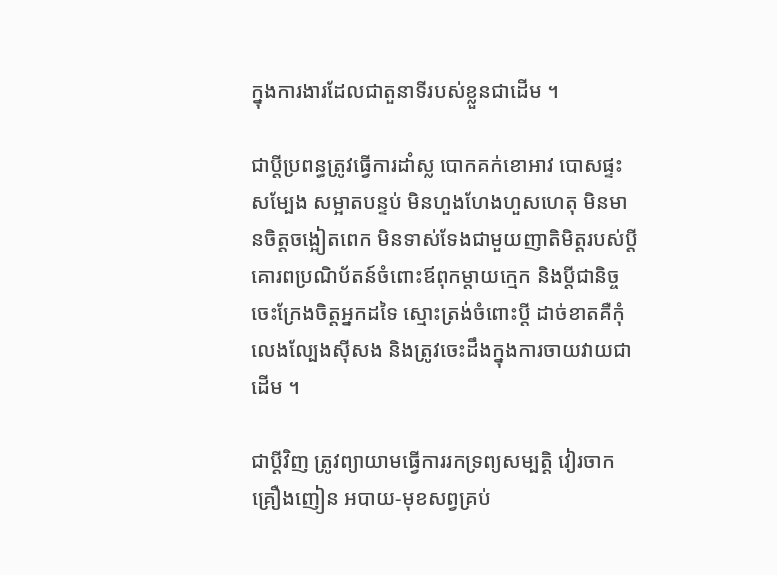ក្នុងការងារដែលជាតួនាទីរបស់ខ្លួនជាដើម ។

ជាប្តីប្រពន្ធត្រូវធ្វើការដាំស្ល បោកគក់ខោអាវ បោសផ្ទះសម្បែង សម្អាតបន្ទប់ មិនហួងហែងហួសហេតុ មិនមានចិត្តចង្អៀតពេក មិនទាស់ទែងជាមួយញាតិមិត្តរបស់ប្តី គោរពប្រណិប័តន៍ចំពោះឪពុកម្តាយក្មេក និងប្តីជានិច្ច ចេះក្រែងចិត្តអ្នកដទៃ ស្មោះត្រង់ចំពោះប្តី ដាច់ខាតគឺកុំលេងល្បែងស៊ីសង និងត្រូវចេះដឹងក្នុងការចាយវាយជាដើម ។

ជាប្តីវិញ ត្រូវព្យាយាមធ្វើការរកទ្រព្យសម្បត្តិ វៀរចាកគ្រឿងញៀន អបាយ-មុខសព្វគ្រប់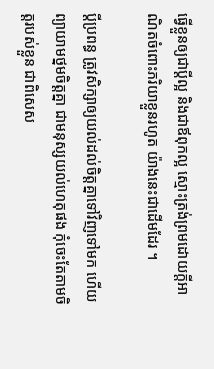ធ្វើខ្លួនឲ្យជាប្តីល្អ និងជាឪពុកល្អ ស្មោះត្រង់ព្រមដោយក្តីអាណិតចំពោះភរិយាខ្លួនរហូត យ៉ាងនេះជាដើមដែរ ។

ប្តីប្រពន្ធ ត្រូវសិក្សាឲ្យយល់ដល់ចិត្តគ្នាទៅវិញទៅមក ហើយព្យាយាមថ្នមចិត្តគ្នា ជាមនុស្សយល់ហេតុផង កុំចេះតែតាមចិត្តរបស់ខ្លួន ជាពិសេស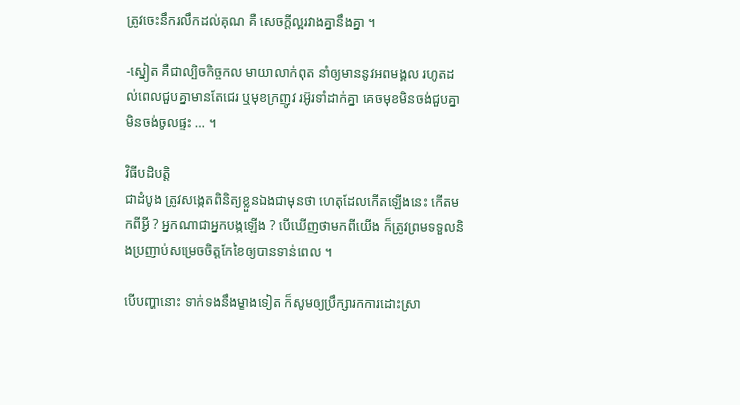ត្រូវចេះនឹករលឹកដល់គុណ គឺ សេចក្តីល្អរវាងគ្នានឹងគ្នា ។

-ស្នៀត គឺជាល្បិចកិច្ចកល មាយាលាក់ពុត នាំឲ្យមាននូវអពមង្គល រហូតដល់ពេលជួបគ្នាមានតែជេរ ឬមុខក្រញូវ រអ៊ូរទាំដាក់គ្នា គេចមុខមិនចង់ជួបគ្នា មិនចង់ចូលផ្ទះ … ។

វិធីបដិបត្តិ
ជាដំបូង ត្រូវសង្កេតពិនិត្យខ្លួនឯងជាមុនថា ហេតុដែលកើតឡើងនេះ កើតមកពីអ្វី ? អ្នកណាជាអ្នកបង្កឡើង ? បើឃើញថាមកពីយើង ក៏ត្រូវព្រមទទួលនិងប្រញាប់សម្រេចចិត្តកែខៃឲ្យបានទាន់ពេល ។

បើបញ្ហានោះ ទាក់ទងនឹងម្ខាងទៀត ក៏សូមឲ្យប្រឹក្សារកការដោះស្រា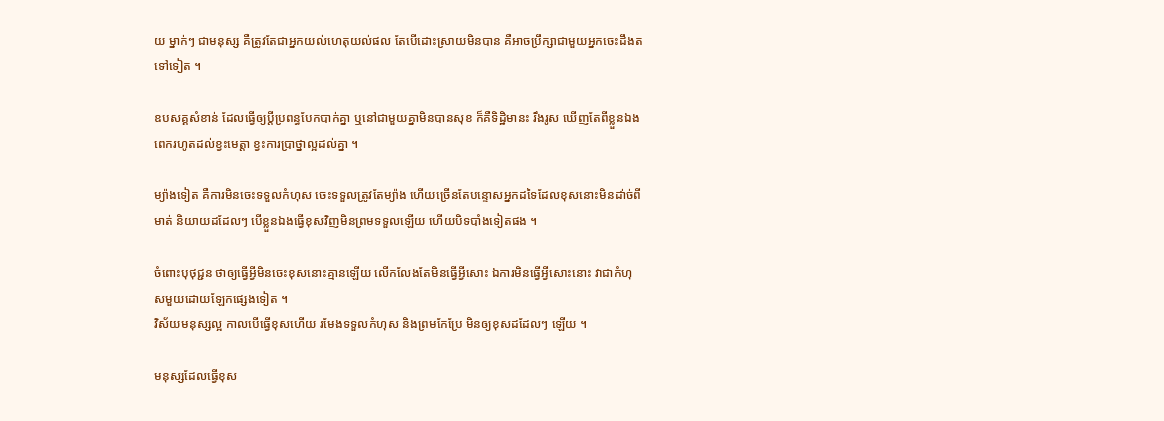យ ម្នាក់ៗ ជាមនុស្ស គឺត្រូវតែជាអ្នកយល់ហេតុយល់ផល តែបើដោះស្រាយមិនបាន គឺអាចប្រឹក្សាជាមួយអ្នកចេះដឹងតទៅទៀត ។

ឧបសគ្គសំខាន់ ដែលធ្វើឲ្យប្តីប្រពន្ធបែកបាក់គ្នា ឬនៅជាមួយគ្នាមិនបានសុខ ក៏គឺទិដ្ឋិមានះ រឹងរូស ឃើញតែពីខ្លួនឯងពេករហូតដល់ខ្វះមេត្តា ខ្វះការប្រាថ្នាល្អដល់គ្នា ។

ម្យ៉ាងទៀត គឺការមិនចេះទទួលកំហុស ចេះទទួលត្រូវតែម្យ៉ាង ហើយច្រើនតែបន្ទោសអ្នកដទៃដែលខុសនោះមិនដា់ច់ពីមាត់ និយាយដដែលៗ បើខ្លួនឯងធ្វើខុសវិញមិនព្រមទទួលឡើយ ហើយបិទបាំងទៀតផង ។

ចំពោះបុថុជ្ជន ថាឲ្យធ្វើអ្វីមិនចេះខុសនោះគ្មានឡើយ លើកលែងតែមិនធ្វើអ្វីសោះ ឯការមិនធ្វើអ្វីសោះនោះ វាជាកំហុសមួយដោយឡែកផ្សេងទៀត ។
វិស័យមនុស្សល្អ កាលបើធ្វើខុសហើយ រមែងទទួលកំហុស និងព្រមកែប្រែ មិនឲ្យខុសដដែលៗ ឡើយ ។

មនុស្សដែលធ្វើខុស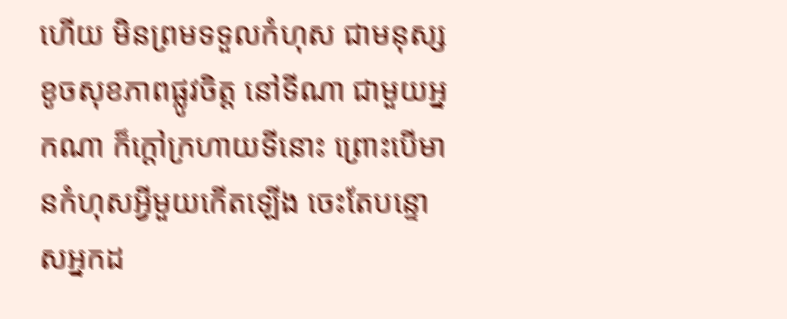ហើយ មិនព្រមទទួលកំហុស ជាមនុស្សខូចសុខភាពផ្លូវចិត្ត នៅទីណា ជាមួយអ្នកណា ក៏ក្តៅក្រហាយទីនោះ ព្រោះបើមានកំហុសអ្វីមួយកើតឡើង ចេះតែបន្ទោសអ្នកដ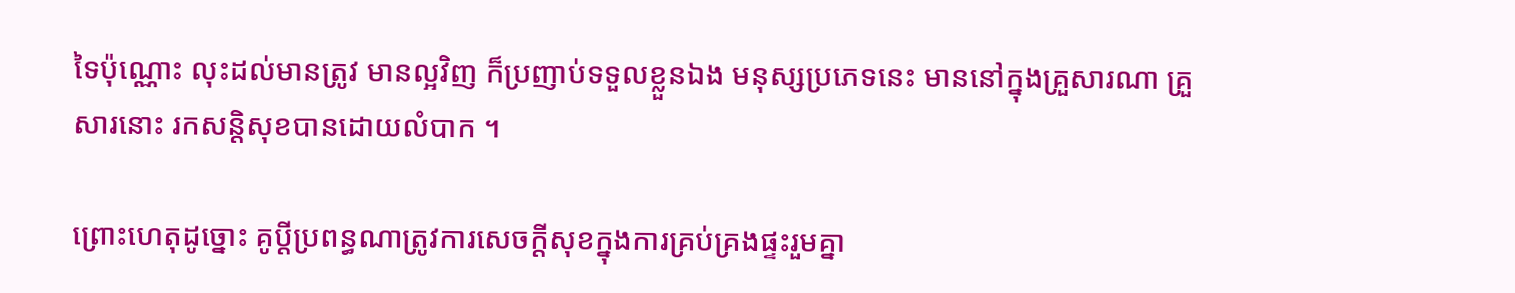ទៃប៉ុណ្ណោះ លុះដល់មានត្រូវ មានល្អវិញ ក៏ប្រញាប់ទទួលខ្លួនឯង មនុស្សប្រភេទនេះ មាននៅក្នុងគ្រួសារណា គ្រួសារនោះ រកសន្តិសុខបានដោយលំបាក ។

ព្រោះហេតុដូច្នោះ គូប្តីប្រពន្ធណាត្រូវការសេចក្តីសុខក្នុងការគ្រប់គ្រងផ្ទះរួមគ្នា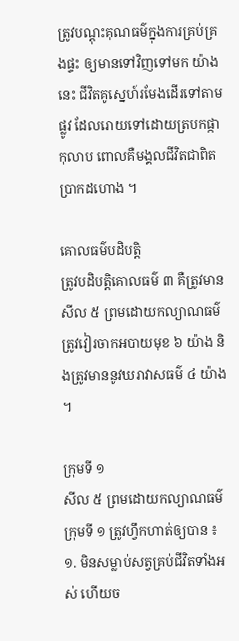ត្រូវបណ្តុះគុណធម៌ក្នុងការគ្រប់គ្រងផ្ទះ ឲ្យមានទៅវិញទៅមក យ៉ាងនេះ ជីវិតគូស្នេហ៍រមែងដើរទៅតាមផ្លូវ ដែលរោយទៅដោយត្របកផ្កាកុលាប ពោលគឺមង្គលជីវិតជាពិតប្រាកដហោង ។

គោលធម៌បដិបត្តិ
ត្រូវបដិបត្តិគោលធម៌ ៣ គឺត្រូវមានសីល ៥ ព្រមដោយកល្យាណធម៌ ត្រូវវៀរចាកអបាយមុខ ៦ យ៉ាង និងត្រូវមាននូវឃរាវាសធម៌ ៤ យ៉ាង ។

ក្រុមទី ១
សីល ៥ ព្រមដោយកល្យាណធម៌
ក្រុមទី ១ ត្រូវហ្វឹកហាត់ឲ្យបាន ៖
១. មិនសម្លាប់សត្វគ្រប់ជីវិតទាំងអស់ ហើយច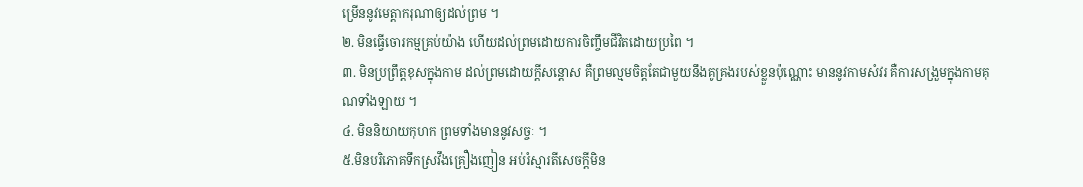ម្រើននូវមេត្តាករុណាឲ្យដល់ព្រម ។
២. មិនធ្វើចោរកម្មគ្រប់យ៉ាង ហើយដល់ព្រមដោយការចិញ្ចឹមជីវិតដោយប្រពៃ ។
៣. មិនប្រព្រឹត្តខុសក្នុងកាម ដល់ព្រមដោយក្តីសន្តោស គឺព្រមល្មមចិត្តតែជាមួយនឹងគូគ្រងរបស់ខ្លួនប៉ុណ្ណោះ មាននូវកាមសំវរ គឺការសង្រួមក្នុងកាមគុណទាំងឡាយ ។
៤. មិននិយាយកុហក ព្រមទាំងមាននូវសច្ចៈ ។
៥.មិនបរិភោគទឹកស្រវឹងគ្រឿងញៀន អប់រំស្មារតីសេចក្តីមិន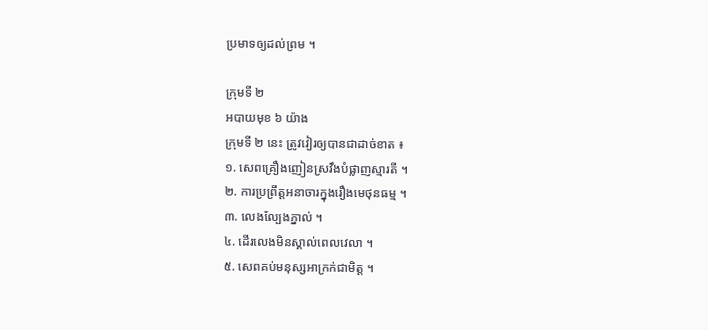ប្រមាទឲ្យដល់ព្រម ។

ក្រុមទី ២
អបាយមុខ ៦ យ៉ាង
ក្រុមទី ២ នេះ ត្រូវវៀរឲ្យបានជាដាច់ខាត ៖
១. សេពគ្រឿងញៀនស្រវឹងបំផ្លាញស្មារតី ។
២. ការប្រព្រឹត្តអនាចារក្នុងរឿងមេថុនធម្ម ។
៣. លេងល្បែងភ្នាល់ ។
៤. ដើរលេងមិនស្គាល់ពេលវេលា ។
៥. សេពគប់មនុស្សអាក្រក់ជាមិត្ត ។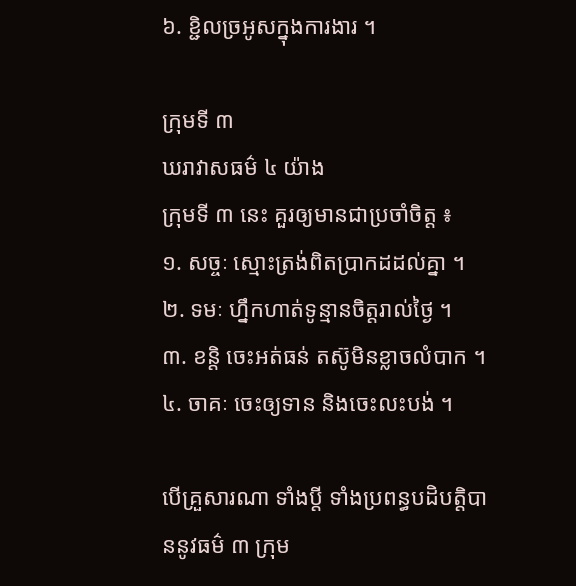៦. ខ្ជិលច្រអូសក្នុងការងារ ។

ក្រុមទី ៣
ឃរាវាសធម៌ ៤ យ៉ាង
ក្រុមទី ៣ នេះ គួរឲ្យមានជាប្រចាំចិត្ត ៖
១. សច្ចៈ ស្មោះត្រង់ពិតប្រាកដដល់គ្នា ។
២. ទមៈ ហ្នឹកហាត់ទូន្មានចិត្តរាល់ថ្ងៃ ។
៣. ខន្តិ ចេះអត់ធន់ តស៊ូមិនខ្លាចលំបាក ។
៤. ចាគៈ ចេះឲ្យទាន និងចេះលះបង់ ។

បើគ្រួសារណា ទាំងប្តី ទាំងប្រពន្ធបដិបត្តិបាននូវធម៌ ៣ ក្រុម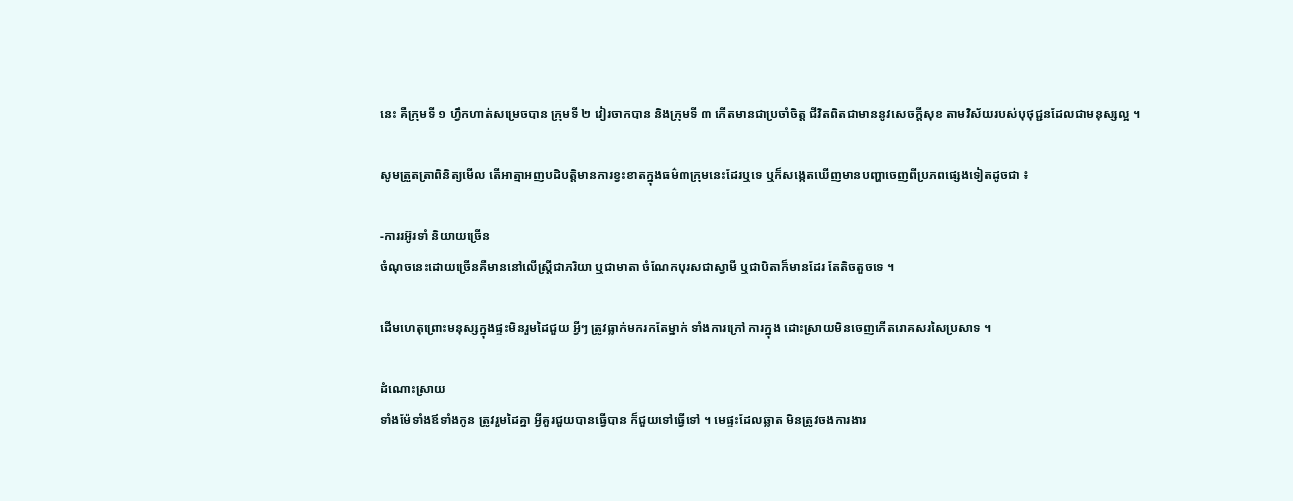នេះ គឺក្រុមទី ១ ហ្វឹកហាត់សម្រេចបាន ក្រុមទី ២ វៀរចាកបាន និងក្រុមទី ៣ កើតមានជាប្រចាំចិត្ត ជីវិតពិតជាមាននូវសេចក្តីសុខ តាមវិស័យរបស់បុថុជ្ជនដែលជាមនុស្សល្អ ។

សូមត្រួតត្រាពិនិត្យមើល តើអាត្មាអញបដិបត្តិមានការខ្វះខាតក្នុងធម៌៣ក្រុមនេះដែរឬទេ ឬក៏សង្កេតឃើញមានបញ្ហាចេញពីប្រភពផ្សេងទៀតដូចជា ៖

-ការរអ៊ូរទាំ និយាយច្រើន
ចំណុចនេះដោយច្រើនគឺមាននៅលើស្ត្រីជាភរិយា ឬជាមាតា ចំណែកបុរសជាស្វាមី ឬជាបិតាក៏មានដែរ តែតិចតួចទេ ។

ដើមហេតុព្រោះមនុស្សក្នុងផ្ទះមិនរួមដៃជួយ អ្វីៗ ត្រូវធ្លាក់មករកតែម្នាក់ ទាំងការក្រៅ ការក្នុង ដោះស្រាយមិនចេញកើតរោគសរសៃប្រសាទ ។

ដំណោះស្រាយ
ទាំងម៉ែទាំងឪទាំងកូន ត្រូវរួមដៃគ្នា អ្វីគួរជួយបានធ្វើបាន ក៏ជួយទៅធ្វើទៅ ។ មេផ្ទះដែលឆ្លាត មិនត្រូវចងការងារ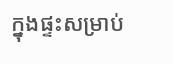ក្នុងផ្ទះសម្រាប់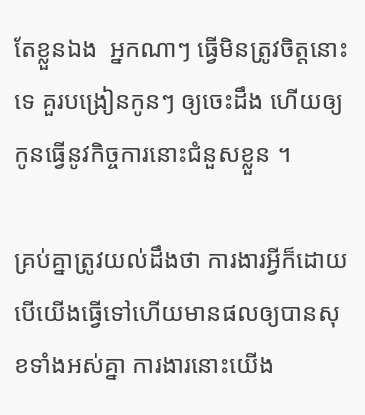តែខ្លួនឯង  អ្នកណាៗ ធ្វើមិនត្រូវចិត្តនោះទេ គួរបង្រៀនកូនៗ ឲ្យចេះដឹង ហើយឲ្យកូនធ្វើនូវកិច្ចការនោះជំនួសខ្លួន ។

គ្រប់គ្នាត្រូវយល់ដឹងថា ការងារអ្វីក៏ដោយ បើយើងធ្វើទៅហើយមានផលឲ្យបានសុខទាំងអស់គ្នា ការងារនោះយើង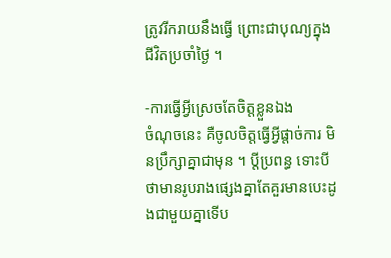ត្រូវរីករាយនឹងធ្វើ ព្រោះជាបុណ្យក្នុងជីវិតប្រចាំថ្ងៃ ។

-ការធ្វើអ្វីស្រេចតែចិត្តខ្លួនឯង
ចំណុចនេះ គឺចូលចិត្តធ្វើអ្វីផ្តាច់ការ មិនប្រឹក្សាគ្នាជាមុន ។ ប្តីប្រពន្ធ ទោះបីថាមានរូបរាងផ្សេងគ្នាតែគួរមានបេះដូងជាមួយគ្នាទើប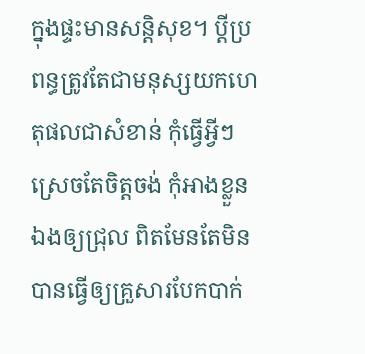ក្នុងផ្ទះមានសន្តិសុខ។ ប្តីប្រពន្ធត្រូវតែជាមនុស្សយកហេតុផលជាសំខាន់ កុំធ្វើអ្វីៗ ស្រេចតែចិត្តចង់ កុំអាងខ្លួនឯងឲ្យជ្រុល ពិតមែនតែមិនបានធ្វើឲ្យគ្រួសារបែកបាក់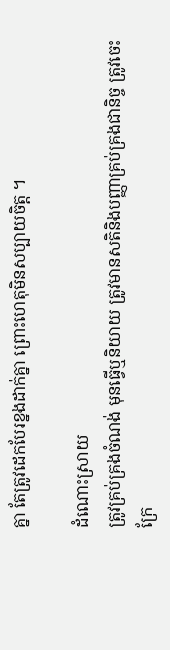គ្នា តែត្រូវដេកបែរខ្នងដាក់គ្នា ព្រោះហេតុមិនសប្បាយចិត្ត ។

ដំណោះស្រាយ
ត្រូវគ្រប់គ្រងចំណង់ មុនធ្វើឬនិយាយ ត្រូវមានសតិនិងបញ្ញាគ្រប់គ្រងជានិច្ច ត្រូវចេះក្រែ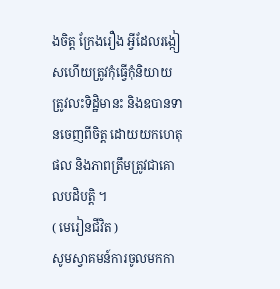ងចិត្ត ក្រែងរឿង អ្វីដែលរង្កៀសហើយត្រូវកុំធ្វើកុំនិយាយ ត្រូវលះទិដ្ឋិមានះ និងឧបានទានចេញពីចិត្ត ដោយយកហេតុផល និងភាពត្រឹមត្រូវជាគោលបដិបត្តិ ។
( មេរៀនជីវិត )
សូមស្វាគមន៍ការចូលមកកា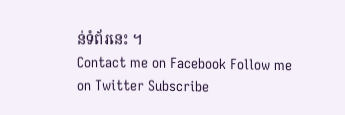ន់ទំព័រនេះ ។
Contact me on Facebook Follow me on Twitter Subscribe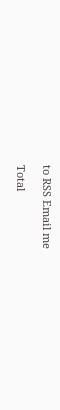to RSS Email me

Total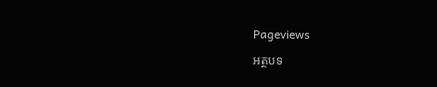Pageviews

អត្ថបទ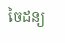ចៃដន្យ